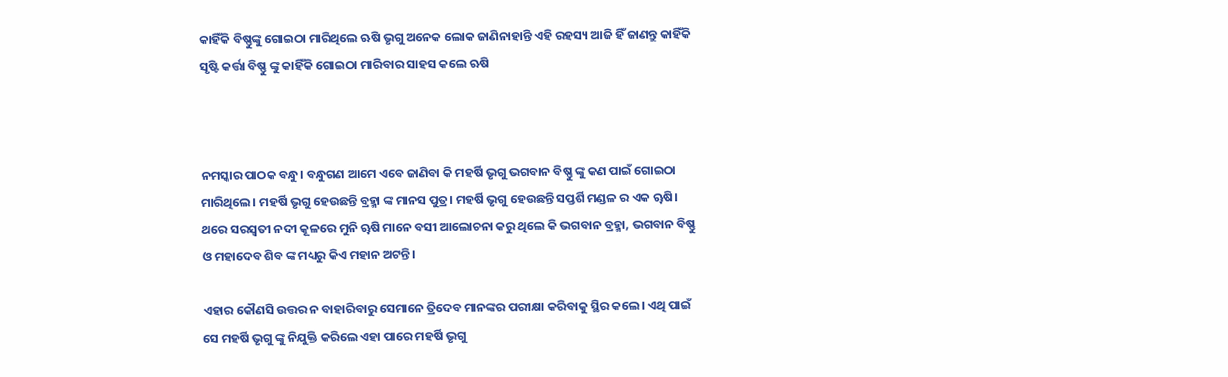କାହିଁକି ବିଷ୍ଣୁଙ୍କୁ ଗୋଇଠା ମାରିଥିଲେ ଋଷି ଭୃଗୁ ଅନେକ ଲୋକ ଜାଣିନାହାନ୍ତି ଏହି ରହସ୍ୟ ଆଜି ହିଁ ଜାଣନ୍ତୁ କାହିଁକି ସୃଷ୍ଟି କର୍ତ୍ତା ବିଷ୍ଣୁ ଙ୍କୁ କାହିଁକି ଗୋଇଠା ମାରିବାର ସାହସ କଲେ ଋଷି



ନମସ୍କାର ପାଠକ ବନ୍ଧୁ। ବନ୍ଧୁଗଣ ଆମେ ଏବେ ଜାଣିବା କି ମହର୍ଷି ଭୃଗୁ ଭଗବାନ ବିଷ୍ଣୁ ଙ୍କୁ କଣ ପାଇଁ ଗୋଇଠା ମାରିଥିଲେ। ମହର୍ଷି ଭୃଗୁ ହେଉଛନ୍ତି ବ୍ରହ୍ମା ଙ୍କ ମାନସ ପୁତ୍ର। ମହର୍ଷି ଭୃଗୁ ହେଉଛନ୍ତି ସପ୍ତର୍ଶି ମଣ୍ଡଳ ର ଏକ ୠଷି। ଥରେ ସରସ୍ଵତୀ ନଦୀ କୂଳରେ ମୁନି ୠଷି ମାନେ ବସୀ ଆଲୋଚନା କରୁ ଥିଲେ କି ଭଗବାନ ବ୍ରହ୍ମା, ଭଗବାନ ବିଷ୍ଣୁ ଓ ମହାଦେବ ଶିବ ଙ୍କ ମଧ୍ୟରୁ କିଏ ମହାନ ଅଟନ୍ତି।

ଏହାର କୌଣସି ଉତ୍ତର ନ ବାହାରିବାରୁ ସେମାନେ ତ୍ରିଦେବ ମାନଙ୍କର ପରୀକ୍ଷା କରିବାକୁ ସ୍ଥିର କଲେ। ଏଥି ପାଇଁ ସେ ମହର୍ଷି ଭୃଗୁ ଙ୍କୁ ନିଯୁକ୍ତି କରିଲେ ଏହା ପାରେ ମହର୍ଷି ଭୃଗୁ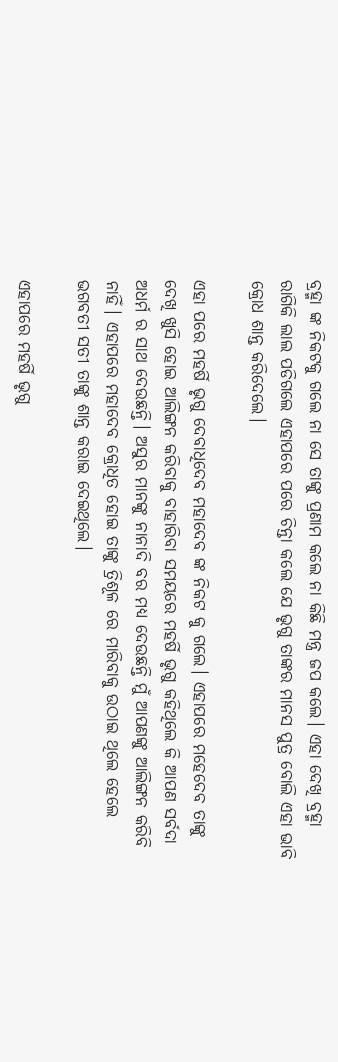ବ୍ରହ୍ମା ଙ୍କ ନିକଟକୁ ଗଲେ ନା ସେ ତାଙ୍କୁ ପ୍ରଣାମ କଲେ ନା କିଛି ମନ୍ତ୍ର ଜପ କଲେ। ଏହା ଦେଖି ବ୍ରହ୍ମା ରାଗିକି ଲାଲ ପଡିଗଲେ ଏହାପରେ ପରେ ଚିନ୍ତା କଲେ ଯେ ଭୃଗୁ ତାଙ୍କର ମାନସ ପୁତ୍ର ବୋଲି ଏହା ଭାବି କ୍ରୋଧ ଶାନ୍ତ କରିଦେଲେ।

ଏହା ପରେ ମହର୍ଷି ଭୃଗୁ ଦେବାଧିଦେବ ମହାଦେବ ଙ୍କ ନିକଟ କୁ ଗଲେ। ଏହାପରେ ମହେଦେବ ତାଙ୍କୁ ଦେଖି ଖୁସି ହୋଇ ଆଲିଙ୍ଗନ କରିବାକୁ ବାହାରିବା ସମୟରେ ମହର୍ଷି ଭୃଗୁ କହିଥିଲେ କି ଆପଣ ସର୍ବଦା ଅଧର୍ମ ର ସାଥ ଦେଉଛନ୍ତି। ଅସୁର ମାନଙ୍କୁ ନାନାଦି ବର ମଧ୍ୟ ଦେଉଛନ୍ତି ମୁଁ ଆପଣଙ୍କୁ ଆଲିଙ୍ଗନ କରିବି ନାହିଁ। ଏହାପରେ ମହାଦେବ କ୍ରୋଧିତ ହୋଇ ତାଙ୍କୁ ତ୍ରିଶୂଳ ରେ ମାରିବାକୁ ଉଠାଇ ଥିଲେ ହେଲେ ଭଗବତୀ ସତୀ ତାଙ୍କୁ ଶାନ୍ତ କରାଇ ଦେଇଥିଲେ।

ଏହାପରେ ମହର୍ଷି ଭୃଗୁ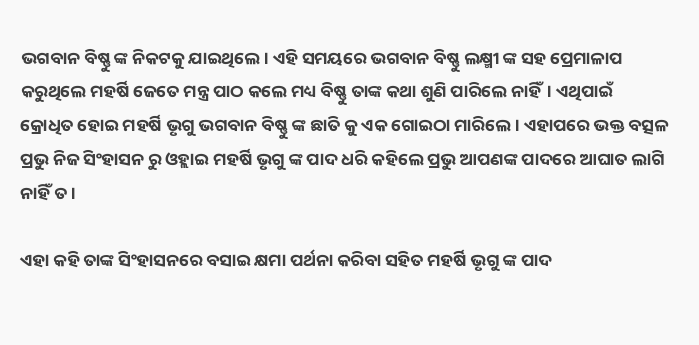ଭଗବାନ ବିଷ୍ଣୁ ଙ୍କ ନିକଟକୁ ଯାଇଥିଲେ। ଏହି ସମୟରେ ଭଗବାନ ବିଷ୍ଣୁ ଲକ୍ଷ୍ମୀ ଙ୍କ ସହ ପ୍ରେମାଳାପ କରୁଥିଲେ ମହର୍ଷି ଜେତେ ମନ୍ତ୍ର ପାଠ କଲେ ମଧ୍ୟ ବିଷ୍ଣୁ ତାଙ୍କ କଥା ଶୁଣି ପାରିଲେ ନାହିଁ। ଏଥିପାଇଁ କ୍ରୋଧିତ ହୋଇ ମହର୍ଷି ଭୃଗୁ ଭଗବାନ ବିଷ୍ଣୁ ଙ୍କ ଛାତି କୁ ଏକ ଗୋଇଠା ମାରିଲେ । ଏହାପରେ ଭକ୍ତ ବତ୍ସଳ ପ୍ରଭୁ ନିଜ ସିଂହାସନ ରୁ ଓହ୍ଲାଇ ମହର୍ଷି ଭୃଗୁ ଙ୍କ ପାଦ ଧରି କହିଲେ ପ୍ରଭୁ ଆପଣଙ୍କ ପାଦରେ ଆଘାତ ଲାଗି ନାହିଁ ତ।

ଏହା କହି ତାଙ୍କ ସିଂହାସନରେ ବସାଇ କ୍ଷମା ପର୍ଥନା କରିବା ସହିତ ମହର୍ଷି ଭୃଗୁ ଙ୍କ ପାଦ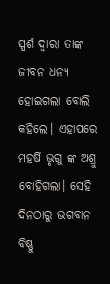ସ୍ପର୍ଶ ଦ୍ଵାରା ତାଙ୍କ ଜୀବନ ଧନ୍ୟ ହୋଇଗଲା ବୋଲି କହିଲେ। ଏହାପରେ ମହର୍ଷି ଭୃଗୁ ଙ୍କ ଅଶ୍ରୁ ବୋହିଗଲା। ସେହି ଦିନଠାରୁ ଭଗବାନ ବିଷ୍ଣୁ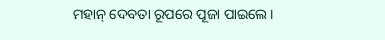ମହାନ୍ ଦେବତା ରୂପରେ ପୂଜା ପାଇଲେ।